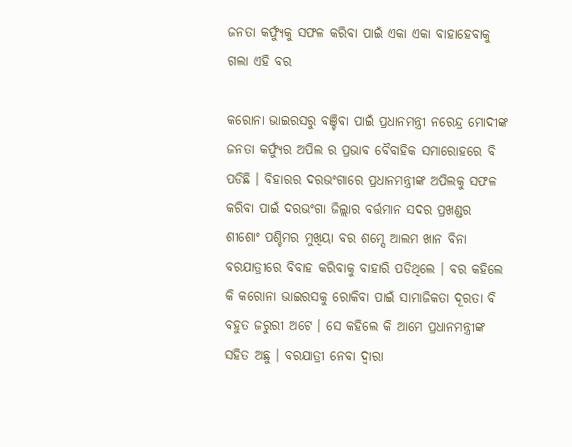ଜନତା କର୍ଫ୍ୟୁକୁ ସଫଳ କରିବା ପାଇଁ ଏକା ଏକା ବାହାହେବାକୁ ଗଲା ଏହି ବର

କରୋନା ଭାଇରସରୁ ବଞ୍ଚିବା ପାଇଁ ପ୍ରଧାନମନ୍ତ୍ରୀ ନରେନ୍ଦ୍ର ମୋଦୀଙ୍କ ଜନତା କର୍ଫ୍ୟୁର ଅପିଲ ର ପ୍ରଭାବ ବୈବାହିକ ସମାରୋହରେ ବି ପଡିଛି । ବିହାରର ଦରଭଂଗାରେ ପ୍ରଧାନମନ୍ତ୍ରୀଙ୍କ ଅପିଲକୁ ସଫଳ କରିବା ପାଇଁ ଦରଭଂଗା ଜିଲ୍ଲାର ବର୍ତ୍ତମାନ ସଦର ପ୍ରଖଣ୍ଡର ଶୀଶୋଂ ପଶ୍ଚିମର ମୁଖିୟା ବର ଶମ୍ସେ ଆଲମ ଖାନ ବିନା ବରଯାତ୍ରୀରେ ବିବାହ କରିବାକୁ ବାହାରି ପଡିଥିଲେ । ବର କହିଲେ କି କରୋନା ଭାଇରସକୁ ରୋକିବା ପାଇଁ ସାମାଜିକତା ଦୂରତା ବି ବହୁତ ଜରୁରୀ ଅଟେ । ସେ କହିଲେ କି ଆମେ ପ୍ରଧାନମନ୍ତ୍ରୀଙ୍କ ସହିତ ଅଛୁ । ବରଯାତ୍ରୀ ନେବା ଦ୍ଵାରା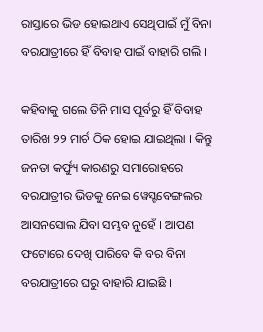ରାସ୍ତାରେ ଭିଡ ହୋଇଥାଏ ସେଥିପାଇଁ ମୁଁ ବିନା ବରଯାତ୍ରୀରେ ହିଁ ବିବାହ ପାଇଁ ବାହାରି ଗଲି ।

କହିବାକୁ ଗଲେ ତିନି ମାସ ପୂର୍ବରୁ ହିଁ ବିବାହ ତାରିଖ ୨୨ ମାର୍ଚ ଠିକ ହୋଇ ଯାଇଥିଲା । କିନ୍ତୁ ଜନତା କର୍ଫ୍ୟୁ କାରଣରୁ ସମାରୋହରେ ବରଯାତ୍ରୀର ଭିଡକୁ ନେଇ ୱେସ୍ଟବେଙ୍ଗଲର ଆସନସୋଲ ଯିବା ସମ୍ଭବ ନୁହେଁ । ଆପଣ ଫଟୋରେ ଦେଖି ପାରିବେ କି ବର ବିନା ବରଯାତ୍ରୀରେ ଘରୁ ବାହାରି ଯାଇଛି ।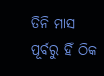ତିନି ମାସ ପୂର୍ବରୁ ହିଁ ଠିକ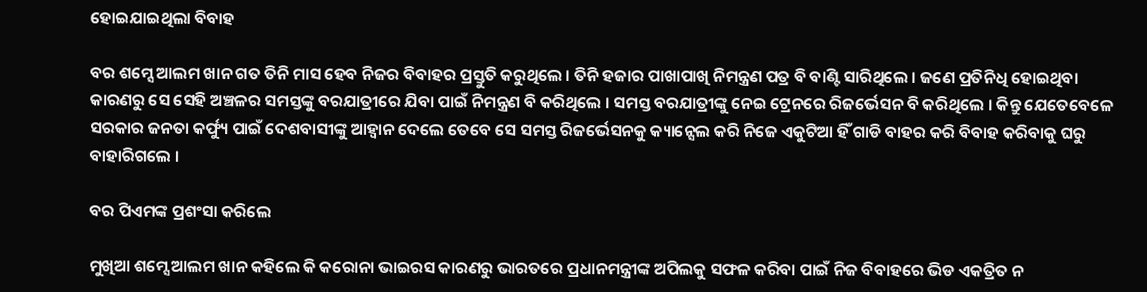ହୋଇଯାଇଥିଲା ବିବାହ

ବର ଶମ୍ସେ ଆଲମ ଖାନ ଗତ ତିନି ମାସ ହେବ ନିଜର ବିବାହର ପ୍ରସ୍ତୁତି କରୁଥିଲେ । ତିନି ହଜାର ପାଖାପାଖି ନିମନ୍ତ୍ରଣ ପତ୍ର ବି ବାଣ୍ଟି ସାରିଥିଲେ । ଜଣେ ପ୍ରତିନିଧି ହୋଇଥିବା କାରଣରୁ ସେ ସେହି ଅଞ୍ଚଳର ସମସ୍ତଙ୍କୁ ବରଯାତ୍ରୀରେ ଯିବା ପାଇଁ ନିମନ୍ତ୍ରଣ ବି କରିଥିଲେ । ସମସ୍ତ ବରଯାତ୍ରୀଙ୍କୁ ନେଇ ଟ୍ରେନରେ ରିଜର୍ଭେସନ ବି କରିଥିଲେ । କିନ୍ତୁ ଯେତେବେଳେ ସରକାର ଜନତା କର୍ଫ୍ୟୁ ପାଇଁ ଦେଶବାସୀଙ୍କୁ ଆହ୍ଵାନ ଦେଲେ ତେବେ ସେ ସମସ୍ତ ରିଜର୍ଭେସନକୁ କ୍ୟାନ୍ସେଲ କରି ନିଜେ ଏକୁଟିଆ ହିଁ ଗାଡି ବାହର କରି ବିବାହ କରିବାକୁ ଘରୁ ବାହାରିଗଲେ ।

ବର ପିଏମଙ୍କ ପ୍ରଶଂସା କରିଲେ

ମୁଖିଆ ଶମ୍ସେ ଆଲମ ଖାନ କହିଲେ କି କରୋନା ଭାଇରସ କାରଣରୁ ଭାରତରେ ପ୍ରଧାନମନ୍ତ୍ରୀଙ୍କ ଅପିଲକୁ ସଫଳ କରିବା ପାଇଁ ନିଜ ବିବାହରେ ଭିଡ ଏକତ୍ରିତ ନ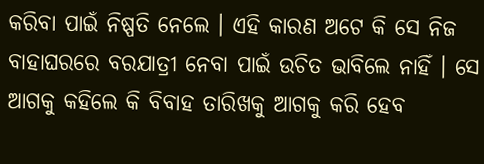କରିବା ପାଇଁ ନିଷ୍ପତି ନେଲେ । ଏହି କାରଣ ଅଟେ କି ସେ ନିଜ ବାହାଘରରେ ବରଯାତ୍ରୀ ନେବା ପାଇଁ ଉଚିତ ଭାବିଲେ ନାହିଁ । ସେ ଆଗକୁ କହିଲେ କି ବିବାହ ତାରିଖକୁ ଆଗକୁ କରି ହେବ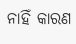ନାହିଁ କାରଣ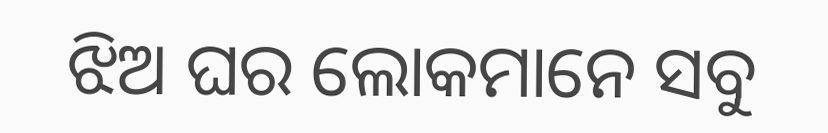ଝିଅ ଘର ଲୋକମାନେ ସବୁ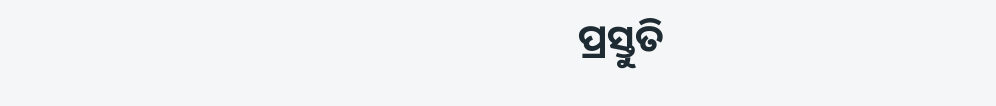ପ୍ରସ୍ତୁତି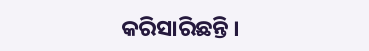କରିସାରିଛନ୍ତି ।